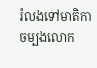រំលងទៅមាតិកាចម្បងលោក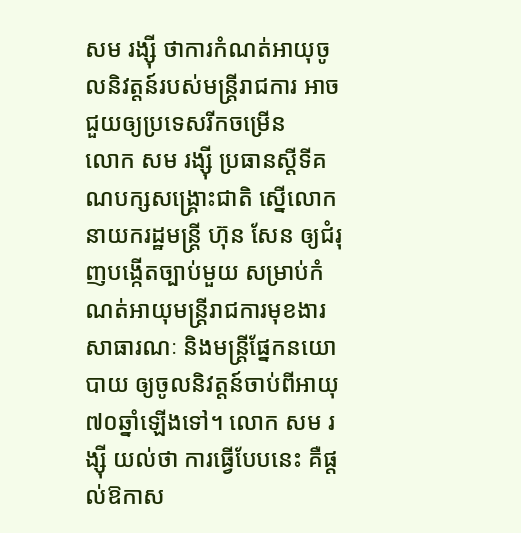សម រង្ស៊ី ថាការកំណត់អាយុចូលនិវត្តន៍របស់មន្ត្រីរាជការ អាចជួយឲ្យប្រទេសរីកចម្រើន
លោក សម រង្ស៊ី ប្រធានស្តីទីគណបក្សសង្គ្រោះជាតិ ស្នើលោកនាយករដ្ឋមន្ត្រី ហ៊ុន សែន ឲ្យជំរុញបង្កើតច្បាប់មួយ សម្រាប់កំណត់អាយុមន្ត្រីរាជការមុខងារសាធារណៈ និងមន្ត្រីផ្នែកនយោបាយ ឲ្យចូលនិវត្តន៍ចាប់ពីអាយុ ៧០ឆ្នាំឡើងទៅ។ លោក សម រង្ស៊ី យល់ថា ការធ្វើបែបនេះ គឺផ្ដល់ឱកាស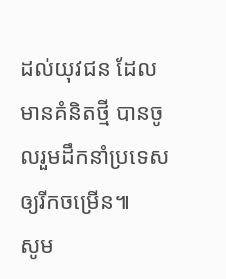ដល់យុវជន ដែលមានគំនិតថ្មី បានចូលរួមដឹកនាំប្រទេស ឲ្យរីកចម្រើន៕
សូម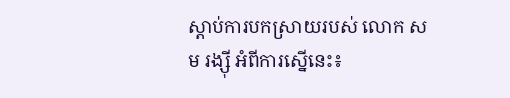ស្ដាប់ការបកស្រាយរបស់ លោក សម រង្ស៊ី អំពីការស្នើនេះ៖